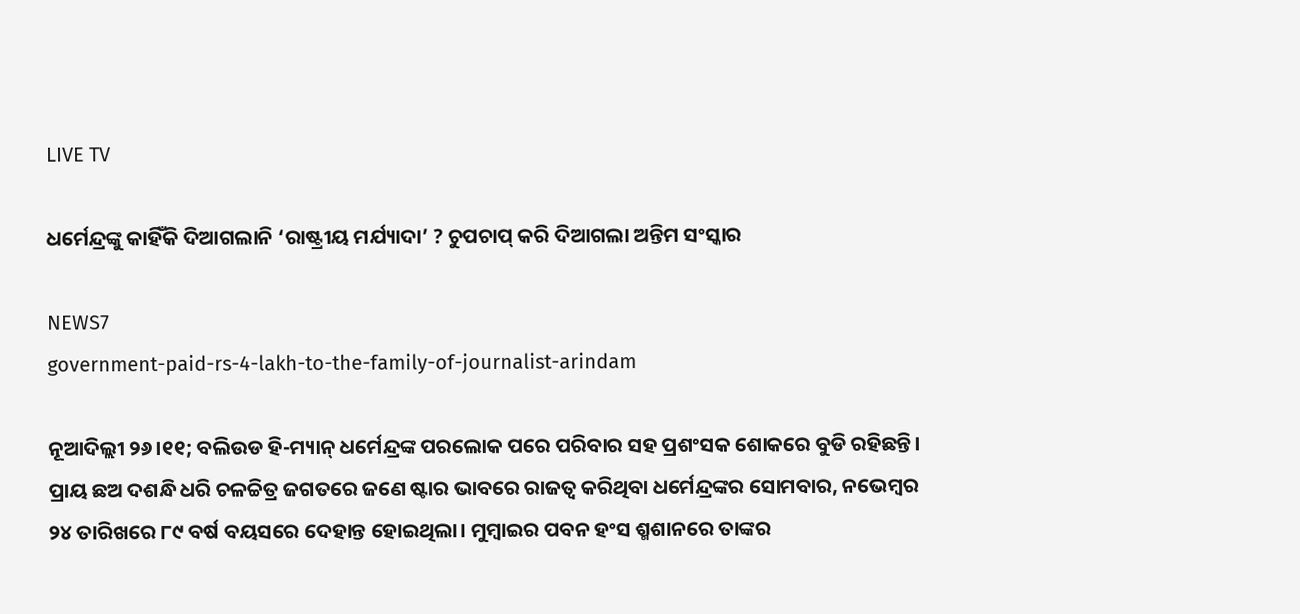LIVE TV

ଧର୍ମେନ୍ଦ୍ରଙ୍କୁ କାହିଁକି ଦିଆଗଲାନି ‘ରାଷ୍ଟ୍ରୀୟ ମର୍ଯ୍ୟାଦା’ ? ଚୁପଚାପ୍‌ କରି ଦିଆଗଲା ଅନ୍ତିମ ସଂସ୍କାର

NEWS7
government-paid-rs-4-lakh-to-the-family-of-journalist-arindam

ନୂଆଦିଲ୍ଲୀ ୨୬।୧୧; ବଲିଉଡ ହି-ମ୍ୟାନ୍ ଧର୍ମେନ୍ଦ୍ରଙ୍କ ପରଲୋକ ପରେ ପରିବାର ସହ ପ୍ରଶଂସକ ଶୋକରେ ବୁଡି ରହିଛନ୍ତି। ପ୍ରାୟ ଛଅ ଦଶନ୍ଧି ଧରି ଚଳଚ୍ଚିତ୍ର ଜଗତରେ ଜଣେ ଷ୍ଟାର ଭାବରେ ରାଜତ୍ୱ କରିଥିବା ଧର୍ମେନ୍ଦ୍ରଙ୍କର ସୋମବାର, ନଭେମ୍ବର ୨୪ ତାରିଖରେ ୮୯ ବର୍ଷ ବୟସରେ ଦେହାନ୍ତ ହୋଇଥିଲା। ମୁମ୍ବାଇର ପବନ ହଂସ ଶ୍ମଶାନରେ ତାଙ୍କର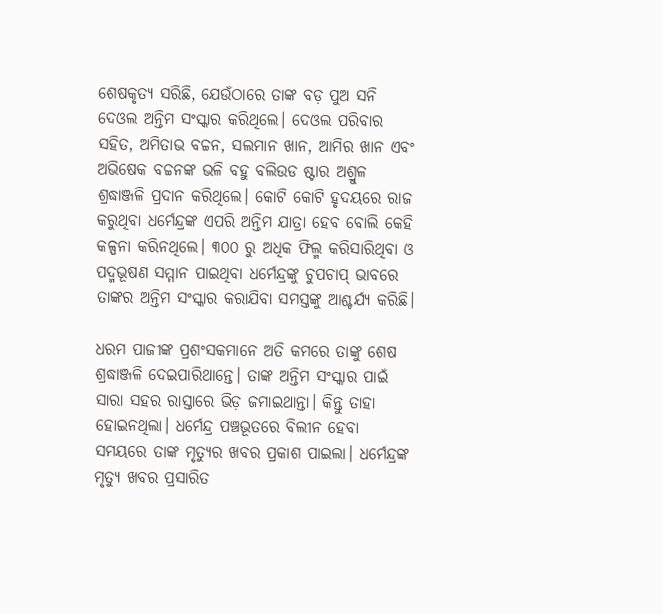ଶେଷକୃତ୍ୟ ସରିଛି, ଯେଉଁଠାରେ ତାଙ୍କ ବଡ଼ ପୁଅ ସନି ଦେଓଲ ଅନ୍ତିମ ସଂସ୍କାର କରିଥିଲେ। ଦେଓଲ ପରିବାର ସହିତ, ଅମିତାଭ ବଚ୍ଚନ, ସଲମାନ ଖାନ, ଆମିର ଖାନ ଏବଂ ଅଭିଷେକ ବଚ୍ଚନଙ୍କ ଭଳି ବହୁ ବଲିଉଡ ଷ୍ଟାର ଅଶ୍ରୁଳ ଶ୍ରଦ୍ଧାଞ୍ଜଳି ପ୍ରଦାନ କରିଥିଲେ। କୋଟି କୋଟି ହୃଦୟରେ ରାଜ କରୁଥିବା ଧର୍ମେନ୍ଦ୍ରଙ୍କ ଏପରି ଅନ୍ତିମ ଯାତ୍ରା ହେବ ବୋଲି କେହି କଳ୍ପନା କରିନଥିଲେ। ୩୦୦ ରୁ ଅଧିକ ଫିଲ୍ମ କରିସାରିଥିବା ଓ ପଦ୍ମଭୂଷଣ ସମ୍ମାନ ପାଇଥିବା ଧର୍ମେନ୍ଦ୍ରଙ୍କୁ ଚୁପଚାପ୍ ଭାବରେ ତାଙ୍କର ଅନ୍ତିମ ସଂସ୍କାର କରାଯିବା ସମସ୍ତଙ୍କୁ ଆଶ୍ଚର୍ଯ୍ୟ କରିଛି।

ଧରମ ପାଜୀଙ୍କ ପ୍ରଶଂସକମାନେ ଅତି କମରେ ତାଙ୍କୁ ଶେଷ ଶ୍ରଦ୍ଧାଞ୍ଜଳି ଦେଇପାରିଥାନ୍ତେ। ତାଙ୍କ ଅନ୍ତିମ ସଂସ୍କାର ପାଇଁ ସାରା ସହର ରାସ୍ତାରେ ଭିଡ଼ ଜମାଇଥାନ୍ତା। କିନ୍ତୁ ତାହା ହୋଇନଥିଲା। ଧର୍ମେନ୍ଦ୍ର ପଞ୍ଚଭୂତରେ ବିଲୀନ ହେବା ସମୟରେ ତାଙ୍କ ମୃତ୍ୟୁର ଖବର ପ୍ରକାଶ ପାଇଲା। ଧର୍ମେନ୍ଦ୍ରଙ୍କ ମୃତ୍ୟୁ ଖବର ପ୍ରସାରିତ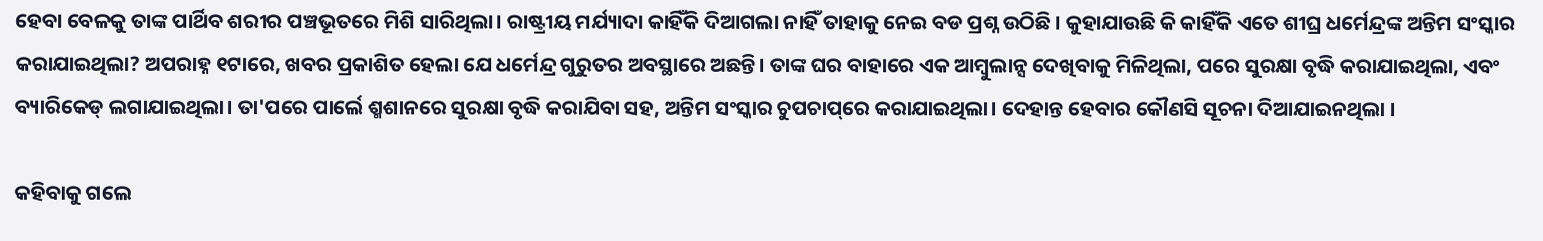ହେବା ବେଳକୁ ତାଙ୍କ ପାର୍ଥିବ ଶରୀର ପଞ୍ଚଭୂତରେ ମିଶି ସାରିଥିଲା। ରାଷ୍ଟ୍ରୀୟ ମର୍ଯ୍ୟାଦା କାହିଁକି ଦିଆଗଲା ନାହିଁ ତାହାକୁ ନେଇ ବଡ ପ୍ରଶ୍ନ ଉଠିଛି । କୁହାଯାଉଛି କି କାହିଁକି ଏତେ ଶୀଘ୍ର ଧର୍ମେନ୍ଦ୍ରଙ୍କ ଅନ୍ତିମ ସଂସ୍କାର କରାଯାଇଥିଲା? ଅପରାହ୍ନ ୧ଟାରେ, ଖବର ପ୍ରକାଶିତ ହେଲା ଯେ ଧର୍ମେନ୍ଦ୍ର ଗୁରୁତର ଅବସ୍ଥାରେ ଅଛନ୍ତି। ତାଙ୍କ ଘର ବାହାରେ ଏକ ଆମ୍ବୁଲାନ୍ସ ଦେଖିବାକୁ ମିଳିଥିଲା, ପରେ ସୁରକ୍ଷା ବୃଦ୍ଧି କରାଯାଇଥିଲା, ଏବଂ ବ୍ୟାରିକେଡ୍ ଲଗାଯାଇଥିଲା। ତା'ପରେ ପାର୍ଲେ ଶ୍ମଶାନରେ ସୁରକ୍ଷା ବୃଦ୍ଧି କରାଯିବା ସହ, ଅନ୍ତିମ ସଂସ୍କାର ଚୁପଚାପ୍‌ରେ କରାଯାଇଥିଲା। ଦେହାନ୍ତ ହେବାର କୌଣସି ସୂଚନା ଦିଆଯାଇନଥିଲା ।

କହିବାକୁ ଗଲେ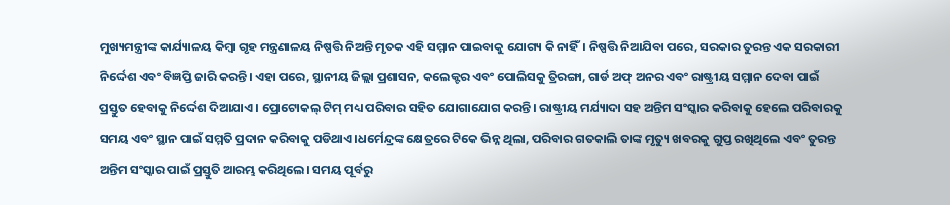ମୁଖ୍ୟମନ୍ତ୍ରୀଙ୍କ କାର୍ଯ୍ୟାଳୟ କିମ୍ବା ଗୃହ ମନ୍ତ୍ରଣାଳୟ ନିଷ୍ପତ୍ତି ନିଅନ୍ତି ମୃତକ ଏହି ସମ୍ମାନ ପାଇବାକୁ ଯୋଗ୍ୟ କି ନାହିଁ। ନିଷ୍ପତ୍ତି ନିଆଯିବା ପରେ, ସରକାର ତୁରନ୍ତ ଏକ ସରକାରୀ ନିର୍ଦ୍ଦେଶ ଏବଂ ବିଜ୍ଞପ୍ତି ଜାରି କରନ୍ତି। ଏହା ପରେ, ସ୍ଥାନୀୟ ଜିଲ୍ଲା ପ୍ରଶାସନ, କଲେକ୍ଟର ଏବଂ ପୋଲିସକୁ ତ୍ରିରଙ୍ଗା, ଗାର୍ଡ ଅଫ୍ ଅନର ଏବଂ ରାଷ୍ଟ୍ରୀୟ ସମ୍ମାନ ଦେବା ପାଇଁ ପ୍ରସ୍ତୁତ ହେବାକୁ ନିର୍ଦ୍ଦେଶ ଦିଆଯାଏ। ପ୍ରୋଟୋକଲ୍ ଟିମ୍ ମଧ୍ୟ ପରିବାର ସହିତ ଯୋଗାଯୋଗ କରନ୍ତି। ରାଷ୍ଟ୍ରୀୟ ମର୍ଯ୍ୟାଦା ସହ ଅନ୍ତିମ ସଂସ୍କାର କରିବାକୁ ହେଲେ ପରିବାରକୁ ସମୟ ଏବଂ ସ୍ଥାନ ପାଇଁ ସମ୍ମତି ପ୍ରଦାନ କରିବାକୁ ପଡିଥାଏ।ଧର୍ମେନ୍ଦ୍ରଙ୍କ କ୍ଷେତ୍ରରେ ଟିକେ ଭିନ୍ନ ଥିଲା, ପରିବାର ଗତକାଲି ତାଙ୍କ ମୃତ୍ୟୁ ଖବରକୁ ଗୁପ୍ତ ରଖିଥିଲେ ଏବଂ ତୁରନ୍ତ ଅନ୍ତିମ ସଂସ୍କାର ପାଇଁ ପ୍ରସ୍ତୁତି ଆରମ୍ଭ କରିଥିଲେ। ସମୟ ପୂର୍ବରୁ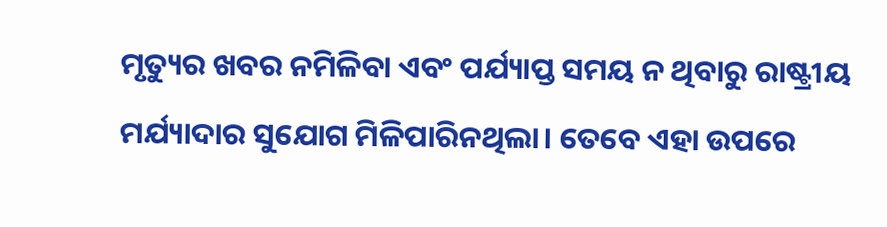ମୃତ୍ୟୁର ଖବର ନମିଳିବା ଏବଂ ପର୍ଯ୍ୟାପ୍ତ ସମୟ ନ ଥିବାରୁ ରାଷ୍ଟ୍ରୀୟ ମର୍ଯ୍ୟାଦାର ସୁଯୋଗ ମିଳିପାରିନଥିଲା। ତେବେ ଏହା ଉପରେ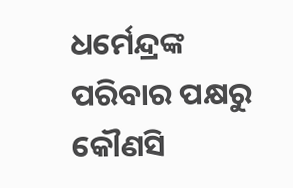ଧର୍ମେନ୍ଦ୍ରଙ୍କ ପରିବାର ପକ୍ଷରୁ କୌଣସି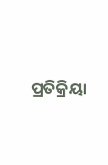ପ୍ରତିକ୍ରିୟା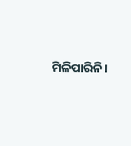ମିଳିପାରିନି।